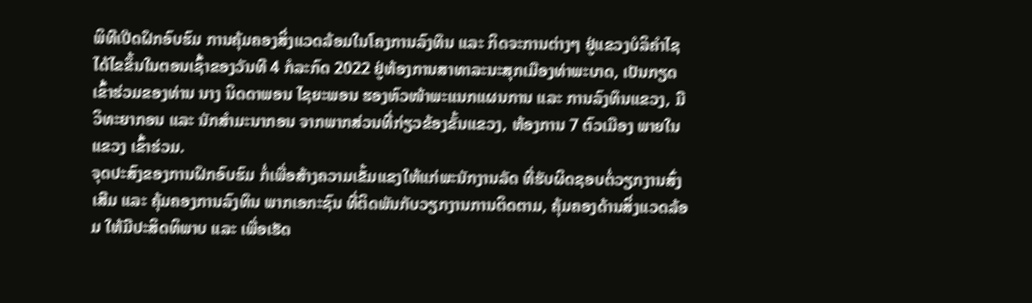ພິທີເປີດຝຶກອົບຮົມ ການຄຸ້ມຄອງສິ່ງແວດລ້ອມໃນໂຄງການລົງທຶນ ແລະ ກິດຈະການຕ່າງໆ ຢູ່ແຂວງບໍລິຄໍາໄຊ ໄດ້ໄຂຂຶ້ນໃນຕອນເຊົ້າຂອງວັນທີ 4 ກໍລະກົດ 2022 ຢູ່ຫ້ອງການສາທາລະນະສຸກເມືອງທ່າພະບາດ, ເປັນກຽດເຂົ້າຮ່ວມຂອງທ່ານ ນາງ ນິດດາພອນ ໄຊຍະພອນ ຮອງຫົວໜ້າພະແນກແຜນການ ແລະ ການລົງທຶນແຂວງ, ມີວິທະຍາກອນ ແລະ ນັກສໍາມະນາກອນ ຈາກພາກສ່ວນທີ່ກ່ຽວຂ້ອງຂັ້ນແຂວງ, ຫ້ອງການ 7 ຕົວເມືອງ ພາຍໃນແຂວງ ເຂົ້າຮ່ວມ.
ຈຸດປະສົງຂອງການຝຶກອົບຮົມ ກໍ່ເພື່ອສ້າງຄວາມເຂັ້ມແຂງໃຫ້ແກ່ພະນັກງານລັດ ທີ່ຮັບຜິດຊອບຕໍ່ວຽກງານສົ່ງເສີມ ແລະ ຄຸ້ມຄອງການລົງທຶນ ພາກເອກະຊົນ ທີ່ຕິດພັນກັບວຽກງານການຕິດຕາມ, ຄຸ້ມຄອງດ້ານສິ່ງແວດລ້ອມ ໃຫ້ມີປະສິດທິພາບ ແລະ ເພື່ອເຮັດ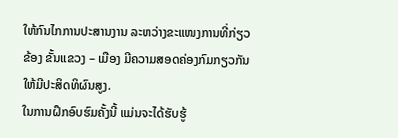ໃຫ້ກົນໄກການປະສານງານ ລະຫວ່າງຂະແໜງການທີ່ກ່ຽວຂ້ອງ ຂັ້ນແຂວງ – ເມືອງ ມີຄວາມສອດຄ່ອງກົມກຽວກັນ ໃຫ້ມີປະສິດທິຜົນສູງ.
ໃນການຝຶກອົບຮົມຄັ້ງນີ້ ແມ່ນຈະໄດ້ຮັບຮູ້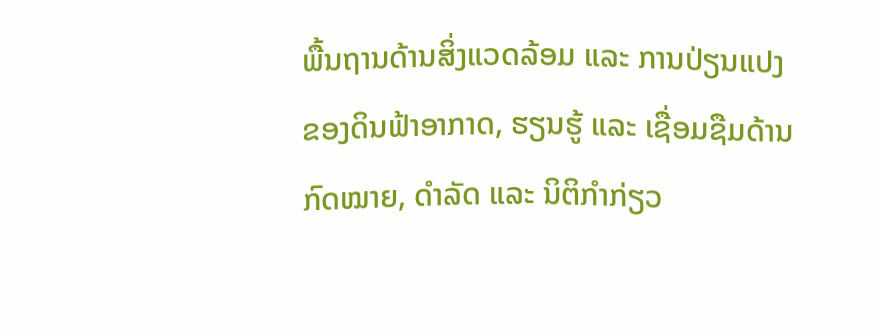ພື້ນຖານດ້ານສິ່ງແວດລ້ອມ ແລະ ການປ່ຽນແປງຂອງດິນຟ້າອາກາດ, ຮຽນຮູ້ ແລະ ເຊື່ອມຊືມດ້ານກົດໝາຍ, ດໍາລັດ ແລະ ນິຕິກໍາກ່ຽວ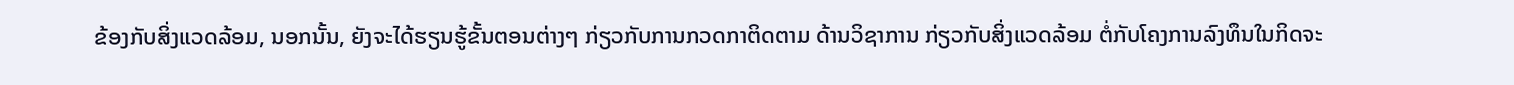ຂ້ອງກັບສິ່ງແວດລ້ອມ, ນອກນັ້ນ, ຍັງຈະໄດ້ຮຽນຮູ້ຂັ້ນຕອນຕ່າງໆ ກ່ຽວກັບການກວດກາຕິດຕາມ ດ້ານວິຊາການ ກ່ຽວກັບສິ່ງແວດລ້ອມ ຕໍ່ກັບໂຄງການລົງທຶນໃນກິດຈະ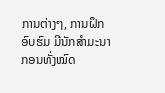ການຕ່າງໆ, ການຝຶກອົບຮົມ ມີນັກສໍາມະນາກອນທັ່ງໝົດ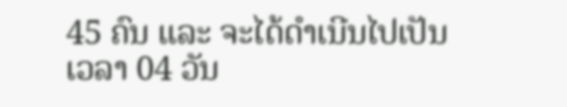45 ຄົນ ແລະ ຈະໄດ້ດໍາເນີນໄປເປັນເວລາ 04 ວັນ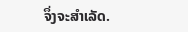ຈຶ່ງຈະສຳເລັດ.